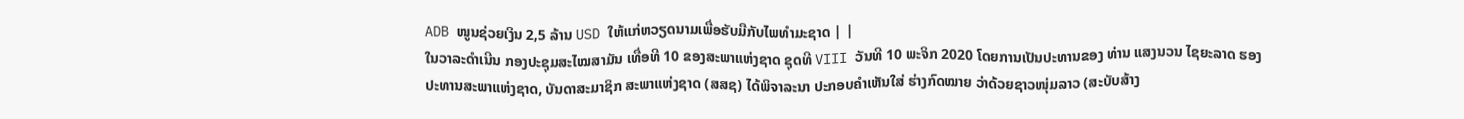ADB ໜູນຊ່ວຍເງິນ 2,5 ລ້ານ USD ໃຫ້ແກ່ຫວຽດນາມເພື່ອຮັບມືກັບໄພທຳມະຊາດ | |
ໃນວາລະດຳເນີນ ກອງປະຊຸມສະໄໝສາມັນ ເທື່ອທີ 10 ຂອງສະພາແຫ່ງຊາດ ຊຸດທີ VIII ວັນທີ 10 ພະຈິກ 2020 ໂດຍການເປັນປະທານຂອງ ທ່ານ ແສງນວນ ໄຊຍະລາດ ຮອງປະທານສະພາແຫ່ງຊາດ, ບັນດາສະມາຊິກ ສະພາແຫ່ງຊາດ (ສສຊ) ໄດ້ພິຈາລະນາ ປະກອບຄຳເຫັນໃສ່ ຮ່າງກົດໝາຍ ວ່າດ້ວຍຊາວໜຸ່ມລາວ (ສະບັບສ້າງ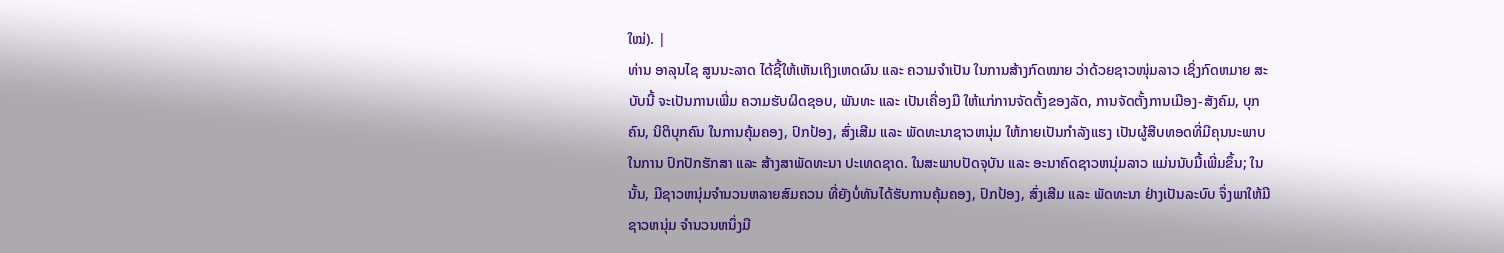ໃໝ່). |
ທ່ານ ອາລຸນໄຊ ສູນນະລາດ ໄດ້ຊີ້ໃຫ້ເຫັນເຖິງເຫດຜົນ ແລະ ຄວາມຈຳເປັນ ໃນການສ້າງກົດໝາຍ ວ່າດ້ວຍຊາວໜຸ່ມລາວ ເຊິ່ງກົດຫມາຍ ສະບັບນີ້ ຈະເປັນການເພີ່ມ ຄວາມຮັບຜິດຊອບ, ພັນທະ ແລະ ເປັນເຄື່ອງມື ໃຫ້ແກ່ການຈັດຕັ້ງຂອງລັດ, ການຈັດຕັ້ງການເມືອງ-ສັງຄົມ, ບຸກຄົນ, ນິຕິບຸກຄົນ ໃນການຄຸ້ມຄອງ, ປົກປ້ອງ, ສົ່ງເສີມ ແລະ ພັດທະນາຊາວຫນຸ່ມ ໃຫ້ກາຍເປັນກໍາລັງແຮງ ເປັນຜູ້ສືບທອດທີ່ມີຄຸນນະພາບ ໃນການ ປົກປັກຮັກສາ ແລະ ສ້າງສາພັດທະນາ ປະເທດຊາດ. ໃນສະພາບປັດຈຸບັນ ແລະ ອະນາຄົດຊາວຫນຸ່ມລາວ ແມ່ນນັບມື້ເພີ່ມຂຶ້ນ; ໃນນັ້ນ, ມີຊາວຫນຸ່ມຈໍານວນຫລາຍສົມຄວນ ທີ່ຍັງບໍ່ທັນໄດ້ຮັບການຄຸ້ມຄອງ, ປົກປ້ອງ, ສົ່ງເສີມ ແລະ ພັດທະນາ ຢ່າງເປັນລະບົບ ຈຶ່ງພາໃຫ້ມີຊາວຫນຸ່ມ ຈໍານວນຫນຶ່ງມີ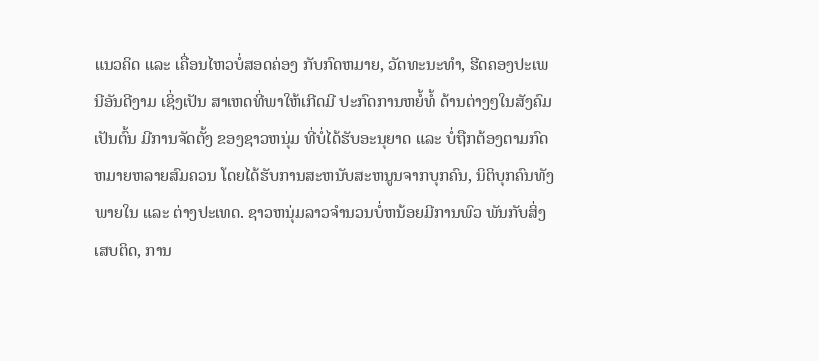ແນວຄິດ ແລະ ເຄື່ອນໄຫວບໍ່ສອດຄ່ອງ ກັບກົດຫມາຍ, ວັດທະນະທໍາ, ຮີດຄອງປະເພນີອັນດີງາມ ເຊິ່ງເປັນ ສາເຫດທີ່ພາໃຫ້ເກີດມີ ປະກົດການຫຍໍ້ທໍ້ ດ້ານຕ່າງໆໃນສັງຄົມ ເປັນຕົ້ນ ມີການຈັດຕັ້ງ ຂອງຊາວຫນຸ່ມ ທີ່ບໍ່ໄດ້ຮັບອະນຸຍາດ ແລະ ບໍ່ຖືກຕ້ອງຕາມກົດຫມາຍຫລາຍສົມຄວນ ໂດຍໄດ້ຮັບການສະຫນັບສະຫນູນຈາກບຸກຄົນ, ນິຕິບຸກຄົນທັງພາຍໃນ ແລະ ຕ່າງປະເທດ. ຊາວຫນຸ່ມລາວຈໍານວນບໍ່ຫນ້ອຍມີການພົວ ພັນກັບສິ່ງເສບຕິດ, ການ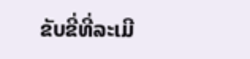ຂັບຂີ່ທີ່ລະເມີ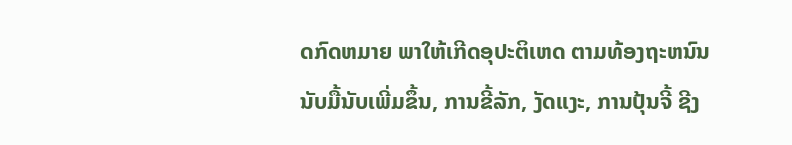ດກົດຫມາຍ ພາໃຫ້ເກີດອຸປະຕິເຫດ ຕາມທ້ອງຖະຫນົນ ນັບມື້ນັບເພີ່ມຂຶ້ນ, ການຂີ້ລັກ, ງັດແງະ, ການປຸ້ນຈີ້ ຊີງ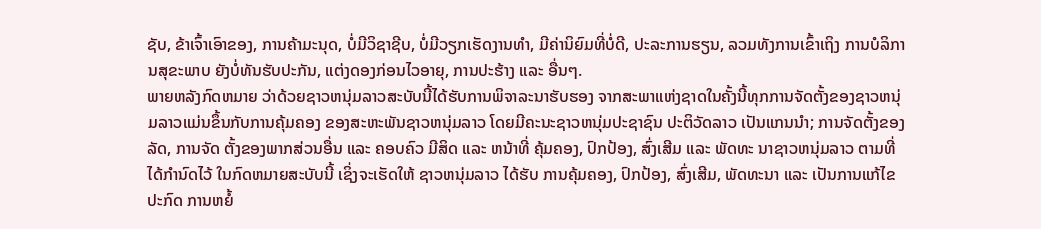ຊັບ, ຂ້າເຈົ້າເອົາຂອງ, ການຄ້າມະນຸດ, ບໍ່ມີວິຊາຊີບ, ບໍ່ມີວຽກເຮັດງານທໍາ, ມີຄ່ານິຍົມທີ່ບໍ່ດີ, ປະລະການຮຽນ, ລວມທັງການເຂົ້າເຖິງ ການບໍລິການສຸຂະພາບ ຍັງບໍ່ທັນຮັບປະກັນ, ແຕ່ງດອງກ່ອນໄວອາຍຸ, ການປະຮ້າງ ແລະ ອື່ນໆ.
ພາຍຫລັງກົດຫມາຍ ວ່າດ້ວຍຊາວຫນຸ່ມລາວສະບັບນີ້ໄດ້ຮັບການພິຈາລະນາຮັບຮອງ ຈາກສະພາແຫ່ງຊາດໃນຄັ້ງນີ້ທຸກການຈັດຕັ້ງຂອງຊາວຫນຸ່ມລາວແມ່ນຂຶ້ນກັບການຄຸ້ມຄອງ ຂອງສະຫະພັນຊາວຫນຸ່ມລາວ ໂດຍມີຄະນະຊາວຫນຸ່ມປະຊາຊົນ ປະຕິວັດລາວ ເປັນແກນນໍາ; ການຈັດຕັ້ງຂອງລັດ, ການຈັດ ຕັ້ງຂອງພາກສ່ວນອື່ນ ແລະ ຄອບຄົວ ມີສິດ ແລະ ຫນ້າທີ່ ຄຸ້ມຄອງ, ປົກປ້ອງ, ສົ່ງເສີມ ແລະ ພັດທະ ນາຊາວຫນຸ່ມລາວ ຕາມທີ່ໄດ້ກໍານົດໄວ້ ໃນກົດຫມາຍສະບັບນີ້ ເຊິ່ງຈະເຮັດໃຫ້ ຊາວຫນຸ່ມລາວ ໄດ້ຮັບ ການຄຸ້ມຄອງ, ປົກປ້ອງ, ສົ່ງເສີມ, ພັດທະນາ ແລະ ເປັນການແກ້ໄຂປະກົດ ການຫຍໍ້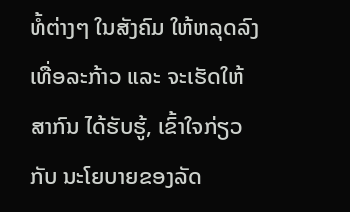ທໍ້ຕ່າງໆ ໃນສັງຄົມ ໃຫ້ຫລຸດລົງເທື່ອລະກ້າວ ແລະ ຈະເຮັດໃຫ້ສາກົນ ໄດ້ຮັບຮູ້, ເຂົ້າໃຈກ່ຽວກັບ ນະໂຍບາຍຂອງລັດ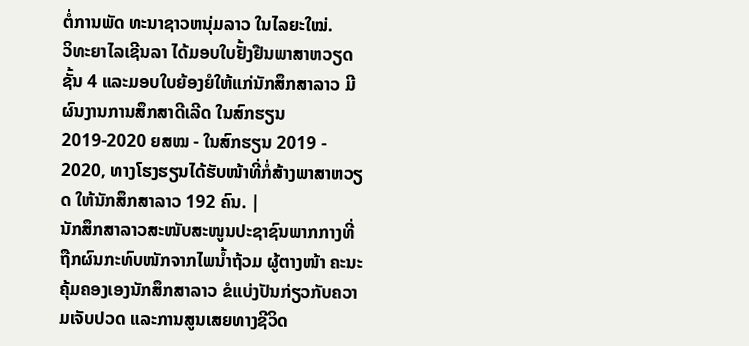ຕໍ່ການພັດ ທະນາຊາວຫນຸ່ມລາວ ໃນໄລຍະໃໝ່.
ວິທະຍາໄລເຊີນລາ ໄດ້ມອບໃບຢັ້ງຢືນພາສາຫວຽດຊັ້ນ 4 ແລະມອບໃບຍ້ອງຍໍໃຫ້ແກ່ນັກສຶກສາລາວ ມີຜົນງານການສຶກສາດີເລີດ ໃນສົກຮຽນ 2019-2020 ຍສໝ - ໃນສົກຮຽນ 2019 - 2020, ທາງໂຮງຮຽນໄດ້ຮັບໜ້າທີ່ກໍ່ສ້າງພາສາຫວຽດ ໃຫ້ນັກສຶກສາລາວ 192 ຄົນ. |
ນັກສຶກສາລາວສະໜັບສະໜູນປະຊາຊົນພາກກາງທີ່ຖືກຜົນກະທົບໜັກຈາກໄພນໍ້າຖ້ວມ ຜູ້ຕາງໜ້າ ຄະນະຄຸ້ມຄອງເອງນັກສຶກສາລາວ ຂໍແບ່ງປັນກ່ຽວກັບຄວາມເຈັບປວດ ແລະການສູນເສຍທາງຊີວິດ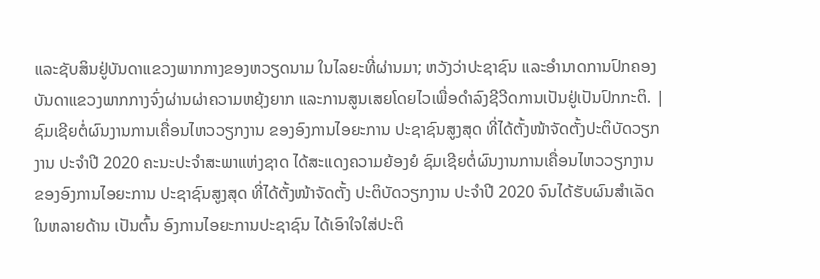ແລະຊັບສິນຢູ່ບັນດາແຂວງພາກກາງຂອງຫວຽດນາມ ໃນໄລຍະທີ່ຜ່ານມາ; ຫວັງວ່າປະຊາຊົນ ແລະອໍານາດການປົກຄອງບັນດາແຂວງພາກກາງຈົ່ງຜ່ານຜ່າຄວາມຫຍຸ້ງຍາກ ແລະການສູນເສຍໂດຍໄວເພື່ອດໍາລົງຊີວີດການເປັນຢູ່ເປັນປົກກະຕິ. |
ຊົມເຊີຍຕໍ່ຜົນງານການເຄື່ອນໄຫວວຽກງານ ຂອງອົງການໄອຍະການ ປະຊາຊົນສູງສຸດ ທີ່ໄດ້ຕັ້ງໜ້າຈັດຕັ້ງປະຕິບັດວຽກງານ ປະຈຳປີ 2020 ຄະນະປະຈຳສະພາແຫ່ງຊາດ ໄດ້ສະແດງຄວາມຍ້ອງຍໍ ຊົມເຊີຍຕໍ່ຜົນງານການເຄື່ອນໄຫວວຽກງານ ຂອງອົງການໄອຍະການ ປະຊາຊົນສູງສຸດ ທີ່ໄດ້ຕັ້ງໜ້າຈັດຕັ້ງ ປະຕິບັດວຽກງານ ປະຈຳປີ 2020 ຈົນໄດ້ຮັບຜົນສຳເລັດ ໃນຫລາຍດ້ານ ເປັນຕົ້ນ ອົງການໄອຍະການປະຊາຊົນ ໄດ້ເອົາໃຈໃສ່ປະຕິ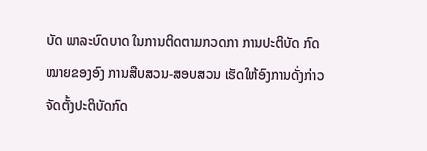ບັດ ພາລະບົດບາດ ໃນການຕິດຕາມກວດກາ ການປະຕິບັດ ກົດໝາຍຂອງອົງ ການສືບສວນ-ສອບສວນ ເຮັດໃຫ້ອົງການດັ່ງກ່າວ ຈັດຕັ້ງປະຕິບັດກົດ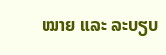ໝາຍ ແລະ ລະບຽບ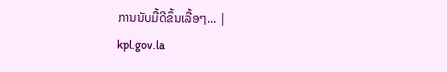ການນັບມື້ດີຂຶ້ນເລື້ອໆ... |
kpl.gov.la